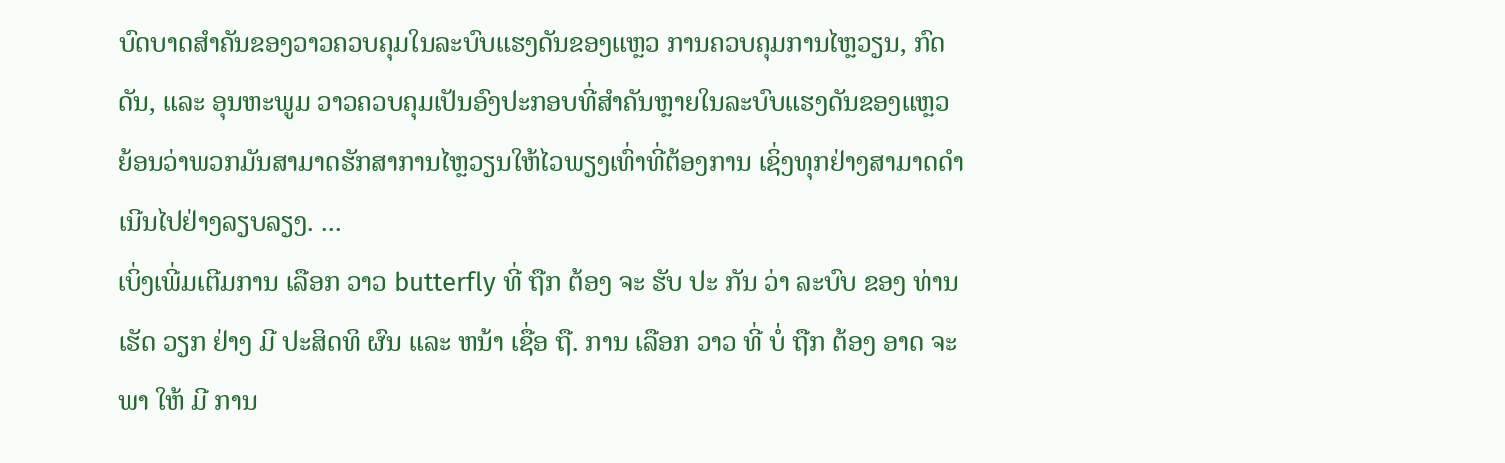ບົດບາດສຳຄັນຂອງວາວຄວບຄຸມໃນລະບົບແຮງດັນຂອງແຫຼວ ການຄວບຄຸມການໄຫຼວຽນ, ກົດດັນ, ແລະ ອຸນຫະພູມ ວາວຄວບຄຸມເປັນອົງປະກອບທີ່ສຳຄັນຫຼາຍໃນລະບົບແຮງດັນຂອງແຫຼວຍ້ອນວ່າພວກມັນສາມາດຮັກສາການໄຫຼວຽນໃຫ້ໄວພຽງເທົ່າທີ່ຕ້ອງການ ເຊິ່ງທຸກຢ່າງສາມາດດຳເນີນໄປຢ່າງລຽບລຽງ. ...
ເບິ່ງເພີ່ມເຕີມການ ເລືອກ ວາວ butterfly ທີ່ ຖືກ ຕ້ອງ ຈະ ຮັບ ປະ ກັນ ວ່າ ລະບົບ ຂອງ ທ່ານ ເຮັດ ວຽກ ຢ່າງ ມີ ປະສິດທິ ຜົນ ແລະ ຫນ້າ ເຊື່ອ ຖື. ການ ເລືອກ ວາວ ທີ່ ບໍ່ ຖືກ ຕ້ອງ ອາດ ຈະ ພາ ໃຫ້ ມີ ການ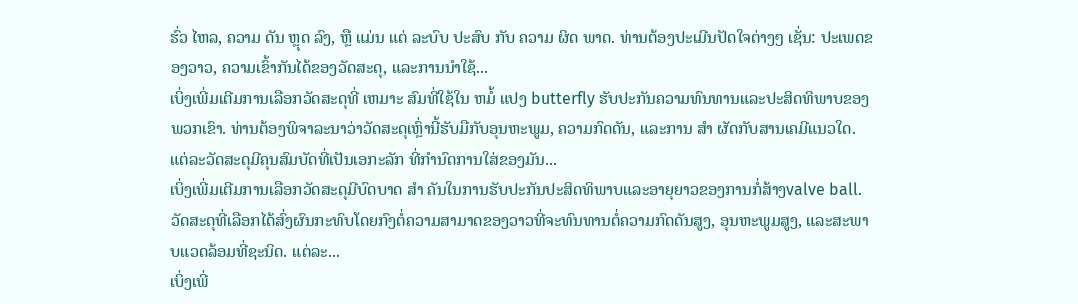ຮົ່ວ ໄຫລ, ຄວາມ ດັນ ຫຼຸດ ລົງ, ຫຼື ແມ່ນ ແຕ່ ລະບົບ ປະສົບ ກັບ ຄວາມ ຜິດ ພາດ. ທ່ານຕ້ອງປະເມີນປັດໃຈຕ່າງໆ ເຊັ່ນ: ປະເພດຂອງວາວ, ຄວາມເຂົ້າກັນໄດ້ຂອງວັດສະດຸ, ແລະການນໍາໃຊ້...
ເບິ່ງເພີ່ມເຕີມການເລືອກວັດສະດຸທີ່ ເຫມາະ ສົມທີ່ໃຊ້ໃນ ຫມໍ້ ແປງ butterfly ຮັບປະກັນຄວາມທົນທານແລະປະສິດທິພາບຂອງພວກເຂົາ. ທ່ານຕ້ອງພິຈາລະນາວ່າວັດສະດຸເຫຼົ່ານີ້ຮັບມືກັບອຸນຫະພູມ, ຄວາມກົດດັນ, ແລະການ ສໍາ ຜັດກັບສານເຄມີແນວໃດ. ແຕ່ລະວັດສະດຸມີຄຸນສົມບັດທີ່ເປັນເອກະລັກ ທີ່ກໍານົດການໃສ່ຂອງມັນ...
ເບິ່ງເພີ່ມເຕີມການເລືອກວັດສະດຸມີບົດບາດ ສໍາ ຄັນໃນການຮັບປະກັນປະສິດທິພາບແລະອາຍຸຍາວຂອງການກໍ່ສ້າງvalve ball. ວັດສະດຸທີ່ເລືອກໄດ້ສົ່ງຜົນກະທົບໂດຍກົງຕໍ່ຄວາມສາມາດຂອງວາວທີ່ຈະທົນທານຕໍ່ຄວາມກົດດັນສູງ, ອຸນຫະພູມສູງ, ແລະສະພາບແວດລ້ອມທີ່ຊະນິດ. ແຕ່ລະ...
ເບິ່ງເພີ່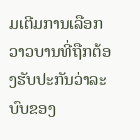ມເຕີມການເລືອກວາວບານທີ່ຖືກຕ້ອງຮັບປະກັນວ່າລະບົບຂອງ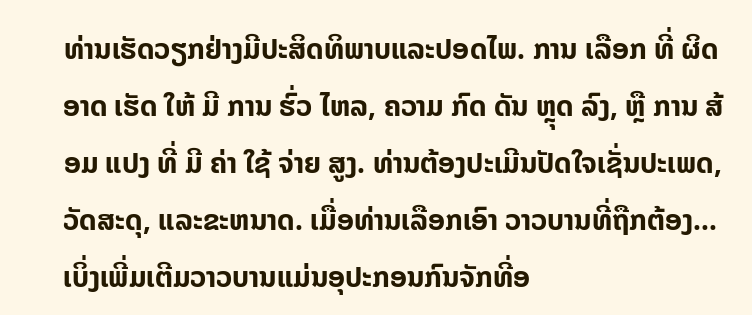ທ່ານເຮັດວຽກຢ່າງມີປະສິດທິພາບແລະປອດໄພ. ການ ເລືອກ ທີ່ ຜິດ ອາດ ເຮັດ ໃຫ້ ມີ ການ ຮົ່ວ ໄຫລ, ຄວາມ ກົດ ດັນ ຫຼຸດ ລົງ, ຫຼື ການ ສ້ອມ ແປງ ທີ່ ມີ ຄ່າ ໃຊ້ ຈ່າຍ ສູງ. ທ່ານຕ້ອງປະເມີນປັດໃຈເຊັ່ນປະເພດ, ວັດສະດຸ, ແລະຂະຫນາດ. ເມື່ອທ່ານເລືອກເອົາ ວາວບານທີ່ຖືກຕ້ອງ...
ເບິ່ງເພີ່ມເຕີມວາວບານແມ່ນອຸປະກອນກົນຈັກທີ່ອ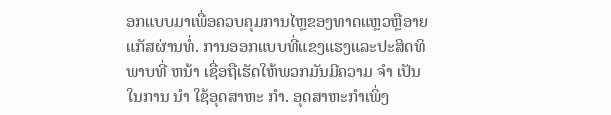ອກແບບມາເພື່ອຄວບຄຸມການໄຫຼຂອງທາດແຫຼວຫຼືອາຍແກັສຜ່ານທໍ່. ການອອກແບບທີ່ແຂງແຮງແລະປະສິດທິພາບທີ່ ຫນ້າ ເຊື່ອຖືເຮັດໃຫ້ພວກມັນມີຄວາມ ຈໍາ ເປັນໃນການ ນໍາ ໃຊ້ອຸດສາຫະ ກໍາ. ອຸດສາຫະກໍາເພິ່ງ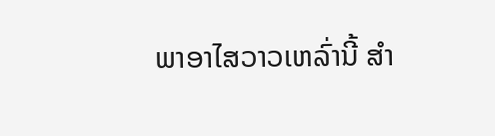ພາອາໄສວາວເຫລົ່ານີ້ ສໍາ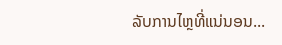ລັບການໄຫຼທີ່ແນ່ນອນ...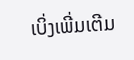ເບິ່ງເພີ່ມເຕີມ